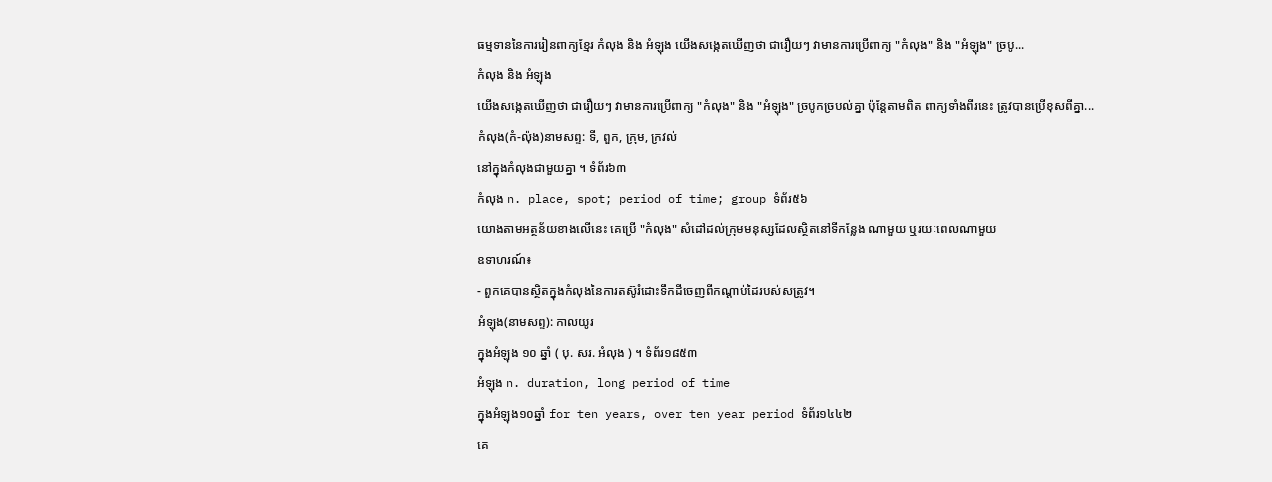ធម្មទាននៃការរៀនពាក្យខ្មែរ កំលុង និង អំឡុង យើងសង្កេតឃើញថា ជារឿយៗ វាមានការប្រើពាក្យ "កំលុង" និង "អំឡុង" ច្របូ...
កំលុង និង អំឡុង
យើងសង្កេតឃើញថា ជារឿយៗ វាមានការប្រើពាក្យ "កំលុង" និង "អំឡុង" ច្របូកច្របល់គ្នា ប៉ុន្តែតាមពិត ពាក្យទាំងពីរនេះ ត្រូវបានប្រើខុសពីគ្នា...
កំលុង(កំ-ល៉ុង)នាមសព្ទ: ទី, ពួក, ក្រុម, ក្រវល់
នៅក្នុងកំលុងជាមួយគ្នា ។ ទំព័រ៦៣
កំលុង n. place, spot; period of time; group ទំព័រ៥៦
យោងតាមអត្ថន័យខាងលើនេះ គេប្រើ "កំលុង" សំដៅដល់ក្រុមមនុស្សដែលស្ថិតនៅទីកន្លែង ណាមួយ ឬរយៈពេលណាមួយ
ឧទាហរណ៍៖
- ពួកគេបានស្ថិតក្នុងកំលុងនៃការតស៊ូរំដោះទឹកដីចេញពីកណ្ដាប់ដៃរបស់សត្រូវ។
អំឡុង(នាមសព្ទ): កាលយូរ
ក្នុងអំឡុង ១០ ឆ្នាំ ( បុ. សរ. អំលុង ) ។ ទំព័រ១៨៥៣
អំឡុង n. duration, long period of time
ក្នុងអំឡុង១០ឆ្នាំ for ten years, over ten year period ទំព័រ១៤៤២
គេ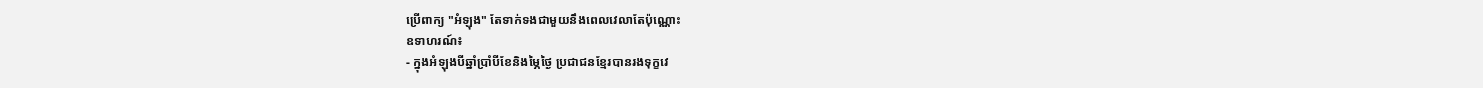ប្រើពាក្យ "អំឡុង" តែទាក់ទងជាមួយនឹងពេលវេលាតែប៉ុណ្ណោះ
ឧទាហរណ៍៖
- ក្នុងអំឡុងបីឆ្នាំប្រាំបីខែនិងម្ភៃថ្ងៃ ប្រជាជនខ្មែរបានរងទុក្ខវេ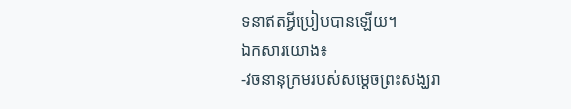ទនាឥតអ្វីប្រៀបបានឡើយ។
ឯកសារយោង៖
-វចនានុក្រមរបស់សម្ដេចព្រះសង្ឃរា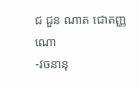ជ ជួន ណាត ជោតញ្ញណោ
-វចនានុ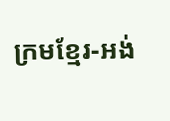ក្រមខ្មែរ-អង់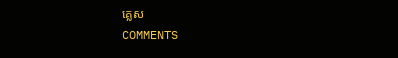គ្លេស
COMMENTS